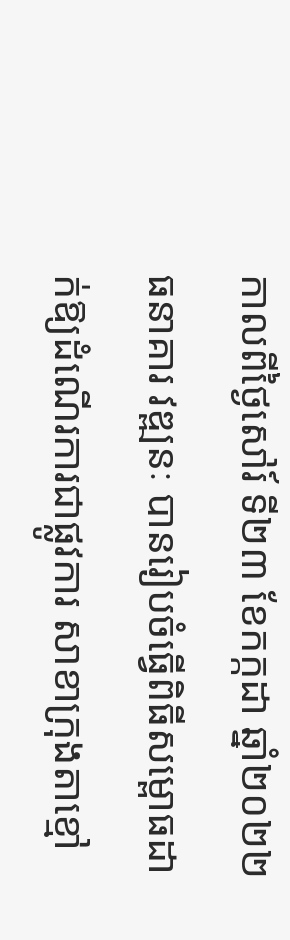កាលពីថ្ងៃសៅរ៍ ទី២៣ ខែកក្កដា ឆ្នាំ២០២២ ធនាគារ វឌ្ឍនៈ បានរៀបចំធ្វើពិធីសម្ពោធដាក់ឱ្យដំណើរការជាផ្លូវការ សាខាក្រុងតាខ្មៅ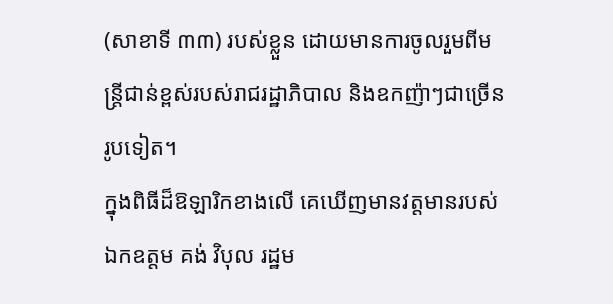(សាខាទី ៣៣) របស់ខ្លួន ដោយមានការចូលរួមពីមន្ត្រីជាន់ខ្ពស់របស់រាជរដ្ឋាភិបាល និងឧកញ៉ាៗជាច្រើនរូបទៀត។
ក្នុងពិធីដ៏ឱឡារិកខាងលើ គេឃើញមានវត្តមានរបស់ ឯកឧត្តម គង់ វិបុល រដ្ឋម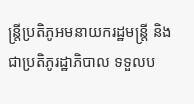ន្ត្រីប្រតិភូអមនាយករដ្ឋមន្ត្រី និងជាប្រតិភូរដ្ឋាភិបាល ទទួលប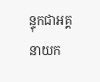ន្ទុកជាអគ្គនាយក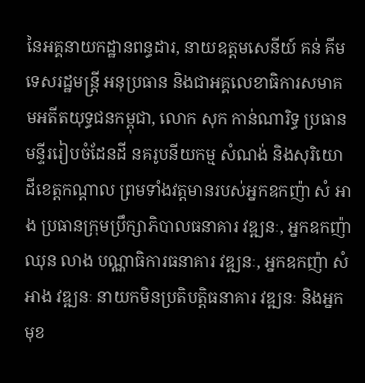នៃអគ្គនាយកដ្ឋានពន្ធដារ, នាយឧត្តមសេនីយ៍ គន់ គីម ទេសរដ្ឋមន្ត្រី អនុប្រធាន និងជាអគ្គលេខាធិការសមាគមអតីតយុទ្ធជនកម្ពុជា, លោក សុក កាន់ណារិទ្ធ ប្រធានមន្ទីររៀបចំដែនដី នគរូបនីយកម្ម សំណង់ និងសុរិយោដីខេត្តកណ្តាល ព្រមទាំងវត្តមានរបស់អ្នកឧកញ៉ា សំ អាង ប្រធានក្រុមប្រឹក្សាភិបាលធនាគារ វឌ្ឍនៈ, អ្នកឧកញ៉ា ឈុន លាង បណ្ណាធិការធនាគារ វឌ្ឍនៈ, អ្នកឧកញ៉ា សំអាង វឌ្ឍនៈ នាយកមិនប្រតិបត្តិធនាគារ វឌ្ឍនៈ និងអ្នកមុខ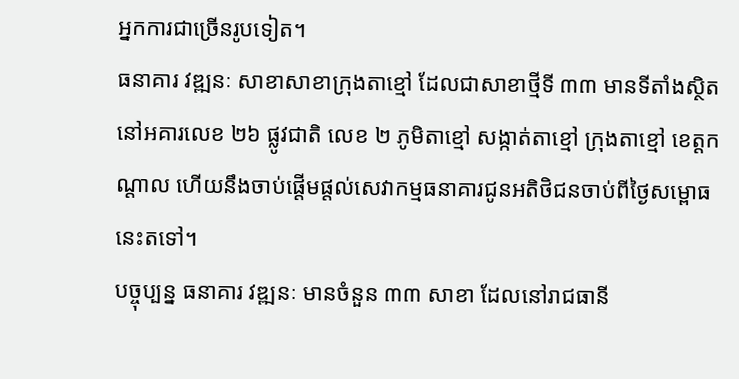អ្នកការជាច្រើនរូបទៀត។
ធនាគារ វឌ្ឍនៈ សាខាសាខាក្រុងតាខ្មៅ ដែលជាសាខាថ្មីទី ៣៣ មានទីតាំងស្ថិតនៅអគារលេខ ២៦ ផ្លូវជាតិ លេខ ២ ភូមិតាខ្មៅ សង្កាត់តាខ្មៅ ក្រុងតាខ្មៅ ខេត្តកណ្តាល ហើយនឹងចាប់ផ្តើមផ្តល់សេវាកម្មធនាគារជូនអតិថិជនចាប់ពីថ្ងៃសម្ពោធនេះតទៅ។
បច្ចុប្បន្ន ធនាគារ វឌ្ឍនៈ មានចំនួន ៣៣ សាខា ដែលនៅរាជធានី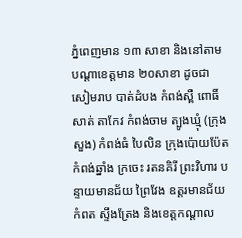ភ្នំពេញមាន ១៣ សាខា និងនៅតាមបណ្តាខេត្តមាន ២០សាខា ដូចជា សៀមរាប បាត់ដំបង កំពង់ស្ពឺ ពោធិ៍សាត់ តាកែវ កំពង់ចាម ត្បូងឃ្មុំ (ក្រុងសួង) កំពង់ធំ បៃលិន ក្រុងប៉ោយប៉ែត កំពង់ឆ្នាំង ក្រចេះ រតនគិរី ព្រះវិហារ បន្ទាយមានជ័យ ព្រៃវែង ឧត្តរមានជ័យ កំពត ស្ទឹងត្រែង និងខេត្តកណ្តាល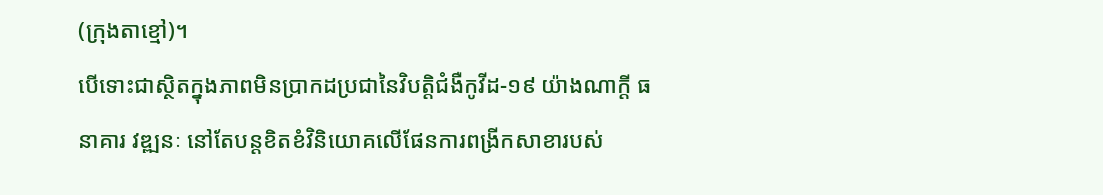(ក្រុងតាខ្មៅ)។
បើទោះជាស្ថិតក្នុងភាពមិនប្រាកដប្រជានៃវិបត្តិជំងឺកូវីដ-១៩ យ៉ាងណាក្តី ធនាគារ វឌ្ឍនៈ នៅតែបន្តខិតខំវិនិយោគលើផែនការពង្រីកសាខារបស់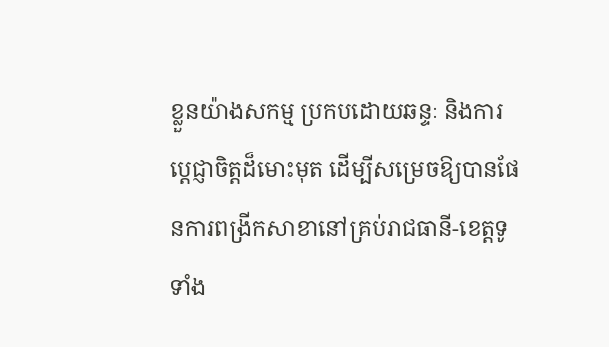ខ្លួនយ៉ាងសកម្ម ប្រកបដោយឆន្ទៈ និងការប្តេជ្ញាចិត្តដ៏មោះមុត ដើម្បីសម្រេចឱ្យបានផែនការពង្រីកសាខានៅគ្រប់រាជធានី-ខេត្តទូទាំង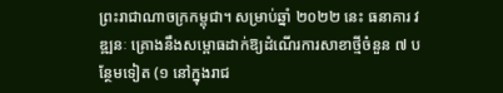ព្រះរាជាណាចក្រកម្ពុជា។ សម្រាប់ឆ្នាំ ២០២២ នេះ ធនាគារ វឌ្ឍនៈ គ្រោងនឹងសម្ពោធដាក់ឱ្យដំណើរការសាខាថ្មីចំនួន ៧ បន្ថែមទៀត (១ នៅក្នុងរាជ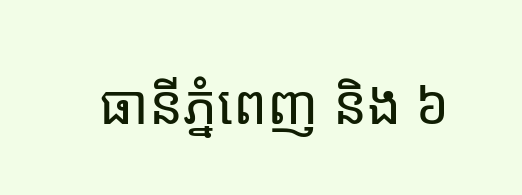ធានីភ្នំពេញ និង ៦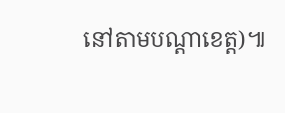នៅតាមបណ្តាខេត្ត)៕